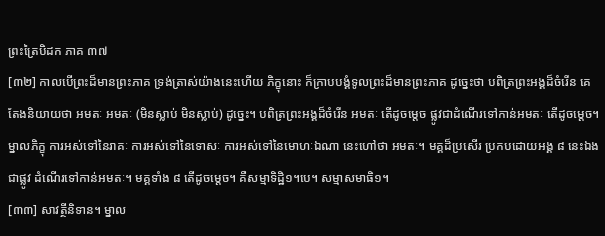ព្រះត្រៃបិដក ភាគ ៣៧
[៣២] កាលបើព្រះដ៏មានព្រះភាគ ទ្រង់ត្រាស់យ៉ាងនេះហើយ ភិក្ខុនោះ ក៏ក្រាបបង្គំទូលព្រះដ៏មានព្រះភាគ ដូច្នេះថា បពិត្រព្រះអង្គដ៏ចំរើន គេតែងនិយាយថា អមតៈ អមតៈ (មិនស្លាប់ មិនស្លាប់) ដូច្នេះ។ បពិត្រព្រះអង្គដ៏ចំរើន អមតៈ តើដូចម្តេច ផ្លូវជាដំណើរទៅកាន់អមតៈ តើដូចម្តេច។ ម្នាលភិក្ខុ ការអស់ទៅនៃរាគៈ ការអស់ទៅនៃទោសៈ ការអស់ទៅនៃមោហៈឯណា នេះហៅថា អមតៈ។ មគ្គដ៏ប្រសើរ ប្រកបដោយអង្គ ៨ នេះឯង ជាផ្លូវ ដំណើរទៅកាន់អមតៈ។ មគ្គទាំង ៨ តើដូចម្តេច។ គឺសម្មាទិដ្ឋិ១។បេ។ សម្មាសមាធិ១។
[៣៣] សាវត្ថីនិទាន។ ម្នាល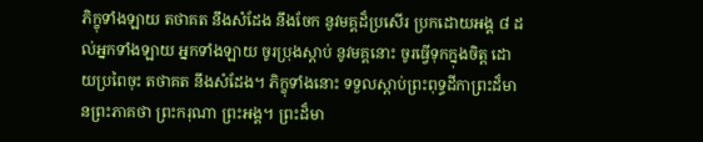ភិក្ខុទាំងឡាយ តថាគត នឹងសំដែង នឹងចែក នូវមគ្គដ៏ប្រសើរ ប្រកដោយអង្គ ៨ ដល់អ្នកទាំងឡាយ អ្នកទាំងឡាយ ចូរប្រុងស្តាប់ នូវមគ្គនោះ ចូរធ្វើទុកក្នុងចិត្ត ដោយប្រពៃចុះ តថាគត នឹងសំដែង។ ភិក្ខុទាំងនោះ ទទួលស្តាប់ព្រះពុទ្ធដីកាព្រះដ៏មានព្រះភាគថា ព្រះករុណា ព្រះអង្គ។ ព្រះដ៏មា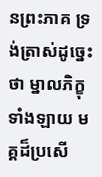នព្រះភាគ ទ្រង់ត្រាស់ដូច្នេះថា ម្នាលភិក្ខុទាំងឡាយ មគ្គដ៏ប្រសើ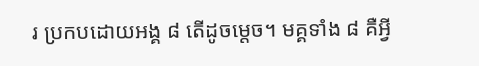រ ប្រកបដោយអង្គ ៨ តើដូចម្តេច។ មគ្គទាំង ៨ គឺអ្វី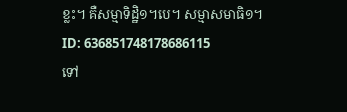ខ្លះ។ គឺសម្មាទិដ្ឋិ១។បេ។ សម្មាសមាធិ១។
ID: 636851748178686115
ទៅ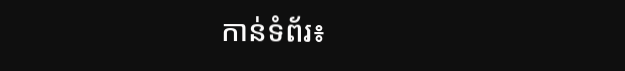កាន់ទំព័រ៖